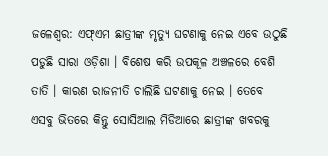ଜଳେଶ୍ୱର: ଏଫ୍ଏମ ଛାତ୍ରୀଙ୍କ ମୃତ୍ୟୁ ଘଟଣାକୁ ନେଇ ଏବେ ଉଠୁଛି ପଡୁଛି ସାରା ଓଡ଼ିଶା । ବିଶେଷ କରି ଉପକୂଳ ଅଞ୍ଚଳରେ ବେଶି ତାତି । କାରଣ ରାଜନୀତି ଚାଲିଛି ଘଟଣାକୁ ନେଇ । ତେବେ ଏସବୁ ଭିତରେ କିନ୍ତୁ ସୋସିଆଲ ମିଡିଆରେ ଛାତ୍ରୀଙ୍କ ଖବରକୁ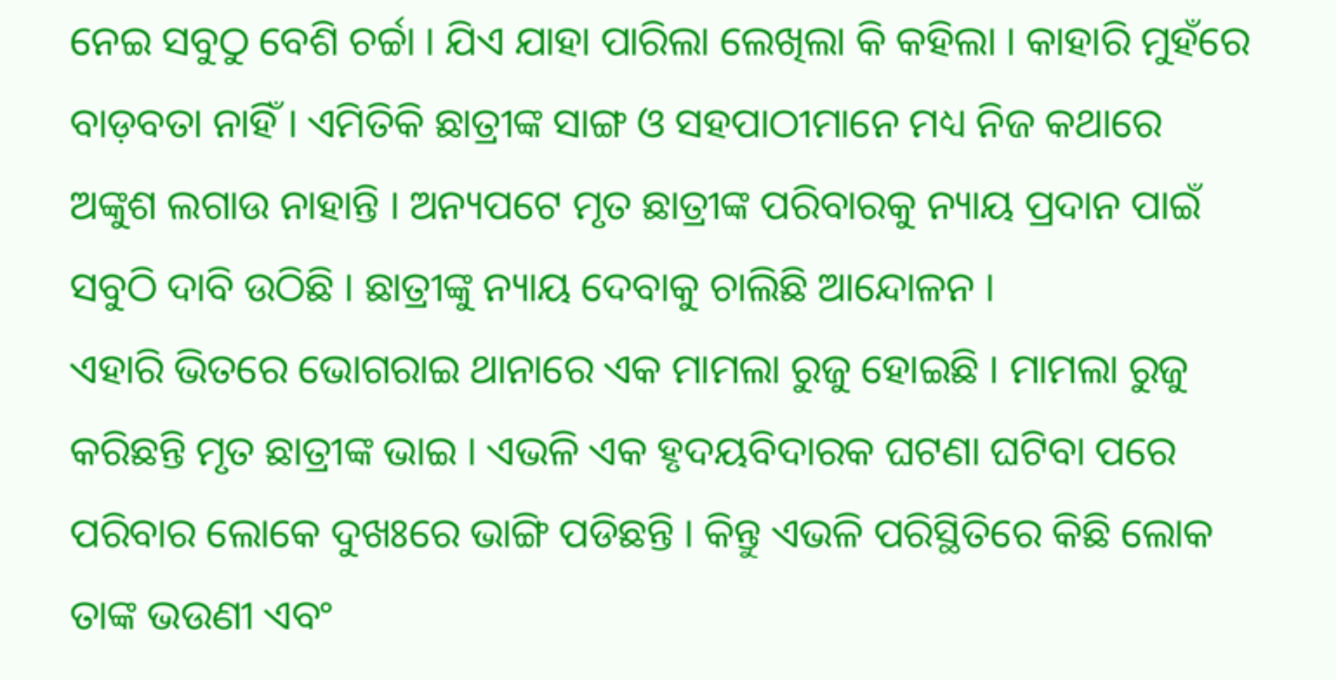ନେଇ ସବୁଠୁ ବେଶି ଚର୍ଚ୍ଚା । ଯିଏ ଯାହା ପାରିଲା ଲେଖିଲା କି କହିଲା । କାହାରି ମୁହଁରେ ବାଡ଼ବତା ନାହିଁ । ଏମିତିକି ଛାତ୍ରୀଙ୍କ ସାଙ୍ଗ ଓ ସହପାଠୀମାନେ ମଧ୍ୟ ନିଜ କଥାରେ ଅଙ୍କୁଶ ଲଗାଉ ନାହାନ୍ତି । ଅନ୍ୟପଟେ ମୃତ ଛାତ୍ରୀଙ୍କ ପରିବାରକୁ ନ୍ୟାୟ ପ୍ରଦାନ ପାଇଁ ସବୁଠି ଦାବି ଉଠିଛି । ଛାତ୍ରୀଙ୍କୁ ନ୍ୟାୟ ଦେବାକୁ ଚାଲିଛି ଆନ୍ଦୋଳନ ।
ଏହାରି ଭିତରେ ଭୋଗରାଇ ଥାନାରେ ଏକ ମାମଲା ରୁଜୁ ହୋଇଛି । ମାମଲା ରୁଜୁ କରିଛନ୍ତି ମୃତ ଛାତ୍ରୀଙ୍କ ଭାଇ । ଏଭଳି ଏକ ହୃଦୟବିଦାରକ ଘଟଣା ଘଟିବା ପରେ ପରିବାର ଲୋକେ ଦୁଖଃରେ ଭାଙ୍ଗି ପଡିଛନ୍ତି । କିନ୍ତୁ ଏଭଳି ପରିସ୍ଥିତିରେ କିଛି ଲୋକ ତାଙ୍କ ଭଉଣୀ ଏବଂ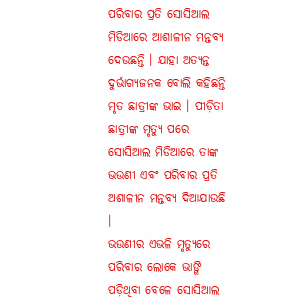ପରିବାର ପ୍ରତି ସୋସିଆଲ ମିଡିଆରେ ଆଶାଳୀନ ମନ୍ତବ୍ୟ ଦେଉଛନ୍ତି । ଯାହା ଅତ୍ୟନ୍ତ ଦୁର୍ଭାଗ୍ୟଜନକ ବୋଲି କହିଛନ୍ତି ମୃତ ଛାତ୍ରୀଙ୍କ ଭାଇ । ପୀଡ଼ିତା ଛାତ୍ରୀଙ୍କ ମୃତ୍ୟୁ ପରେ ସୋସିଆଲ ମିଡିଆରେ ତାଙ୍କ ଭଉଣୀ ଏବଂ ପରିବାର ପ୍ରତି ଅଶାଳୀନ ମନ୍ତବ୍ୟ ଦିଆଯାଉଛି ।
ଭଉଣୀର ଏଭଳି ମୃତ୍ୟୁରେ ପରିବାର ଲୋକେ ଭାଙ୍ଗି ପଡ଼ିଥିବା ବେଳେ ସୋସିଆଲ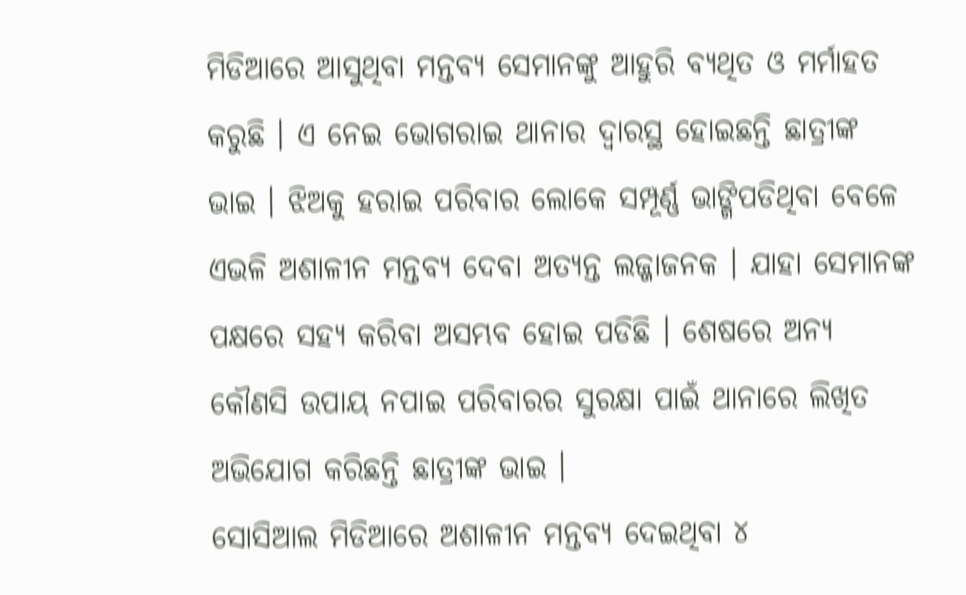ମିଡିଆରେ ଆସୁଥିବା ମନ୍ତବ୍ୟ ସେମାନଙ୍କୁ ଆହୁରି ବ୍ୟଥିତ ଓ ମର୍ମାହତ କରୁଛି । ଏ ନେଇ ଭୋଗରାଇ ଥାନାର ଦ୍ବାରସ୍ଥ ହୋଇଛନ୍ତି ଛାତ୍ରୀଙ୍କ ଭାଇ । ଝିଅକୁ ହରାଇ ପରିବାର ଲୋକେ ସମ୍ପୂର୍ଣ୍ଣ ଭାଙ୍ଗିପଡିଥିବା ବେଳେ ଏଭଳି ଅଶାଳୀନ ମନ୍ତବ୍ୟ ଦେବା ଅତ୍ୟନ୍ତ ଲଜ୍ଜାଜନକ । ଯାହା ସେମାନଙ୍କ ପକ୍ଷରେ ସହ୍ୟ କରିବା ଅସମ୍ଭବ ହୋଇ ପଡିଛି । ଶେଷରେ ଅନ୍ୟ କୌଣସି ଉପାୟ ନପାଇ ପରିବାରର ସୁରକ୍ଷା ପାଇଁ ଥାନାରେ ଲିଖିତ ଅଭିଯୋଗ କରିଛନ୍ତି ଛାତ୍ରୀଙ୍କ ଭାଇ ।
ସୋସିଆଲ ମିଡିଆରେ ଅଶାଳୀନ ମନ୍ତବ୍ୟ ଦେଇଥିବା ୪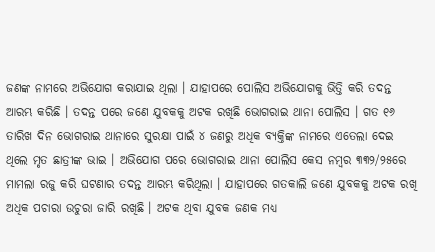ଜଣଙ୍କ ନାମରେ ଅଭିଯୋଗ କରାଯାଇ ଥିଲା । ଯାହାପରେ ପୋଲିସ ଅଭିଯୋଗକୁ ଭିତ୍ତି କରି ତଦନ୍ତ ଆରମ୍ଭ କରିଛି । ତଦନ୍ତ ପରେ ଜଣେ ଯୁବକକୁ ଅଟକ ରଖିଛି ଭୋଗରାଇ ଥାନା ପୋଲିସ । ଗତ ୧୬ ତାରିଖ ଦିନ ଭୋଗରାଇ ଥାନାରେ ସୁରକ୍ଷା ପାଇଁ ୪ ଜଣରୁ ଅଧିକ ବ୍ୟକ୍ତିଙ୍କ ନାମରେ ଏତେଲା ଦେଇ ଥିଲେ ମୃତ ଛାତ୍ରୀଙ୍କ ଭାଇ । ଅଭିଯୋଗ ପରେ ଭୋଗରାଇ ଥାନା ପୋଲିସ କେସ ନମ୍ବର ୩୩୨/୨୫ରେ ମାମଲା ରଜୁ କରି ଘଟଣାର ତଦନ୍ତ ଆରମ୍ଭ କରିଥିଲା । ଯାହାପରେ ଗତକାଲି ଜଣେ ଯୁବକକୁ ଅଟକ ରଖି ଅଧିକ ପଚାରା ଉଚୁରା ଜାରି ରଖିଛି । ଅଟକ ଥିବା ଯୁବକ ଜଣକ ମଧ୍ୟ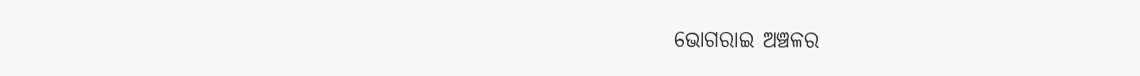ଭୋଗରାଇ ଅଞ୍ଚଳର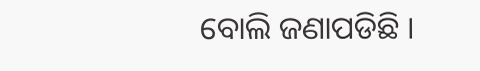ବୋଲି ଜଣାପଡିଛି ।